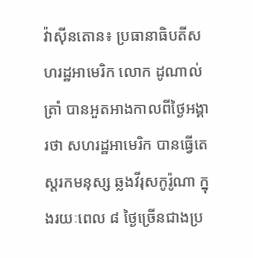វ៉ាស៊ីនតោន៖ ប្រធានាធិបតីសហរដ្ឋអាមេរិក លោក ដូណាល់ ត្រាំ បានអួតអាងកាលពីថ្ងៃអង្គារថា សហរដ្ឋអាមេរិក បានធ្វើតេស្តរកមនុស្ស ឆ្លងវីរុសកូរ៉ូណា ក្នុងរយៈពេល ៨ ថ្ងៃច្រើនជាងប្រ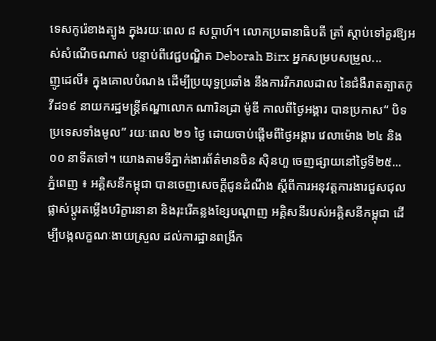ទេសកូរ៉េខាងត្បូង ក្នុងរយៈពេល ៨ សប្តាហ៍។ លោកប្រធានាធិបតី ត្រាំ ស្តាប់ទៅគួរឱ្យអស់សំណើចណាស់ បន្ទាប់ពីវេជ្ជបណ្ឌិត Deborah Birx អ្នកសម្របសម្រួល...
ញូដេលី៖ ក្នុងគោលបំណង ដើម្បីប្រយុទ្ធប្រឆាំង នឹងការរីករាលដាល នៃជំងឺរាតត្បាតកូវីដ១៩ នាយករដ្ឋមន្រ្តីឥណ្ឌាលោក ណារិនដ្រា ម៉ូឌី កាលពីថ្ងៃអង្គារ បានប្រកាស“ បិទប្រទេសទាំងមូល” រយៈពេល ២១ ថ្ងៃ ដោយចាប់ផ្តើមពីថ្ងៃអង្គារ វេលាម៉ោង ២៤ និង០០ នាទីតទៅ។ យោងតាមទីភ្នាក់ងារព័ត៌មានចិន ស៊ិនហួ ចេញផ្សាយនៅថ្ងៃទី២៥...
ភ្នំពេញ ៖ អគ្គិសនីកម្ពុជា បានចេញសេចក្តីជូនដំណឹង ស្តីពីការអនុវត្តការងារជួសជុល ផ្លាស់ប្តូរតម្លើងបរិក្ខារនានា និងរុះរើគន្លងខ្សែបណ្តាញ អគ្គិសនីរបស់អគ្គិសនីកម្ពុជា ដើម្បីបង្កលក្ខណៈងាយស្រួល ដល់ការដ្ឋានពង្រីក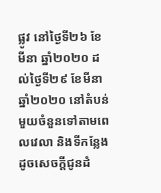ផ្លូវ នៅថ្ងៃទី២៦ ខែមីនា ឆ្នាំ២០២០ ដល់ថ្ងៃទី២៩ ខែមីនា ឆ្នាំ២០២០ នៅតំបន់មួយចំនួនទៅតាមពេលវេលា និងទីកន្លែង ដូចសេចក្តីជូនដំ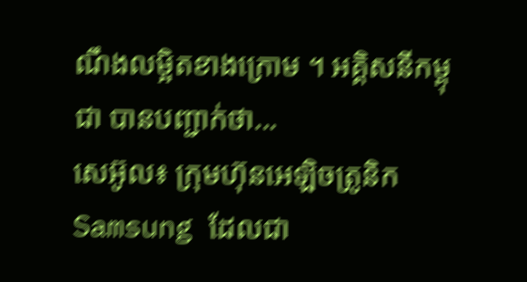ណឹងលម្អិតខាងក្រោម ។ អគ្គិសនីកម្ពុជា បានបញ្ជាក់ថា...
សេអ៊ូល៖ ក្រុមហ៊ុនអេឡិចត្រូនិក Samsung ដែលជា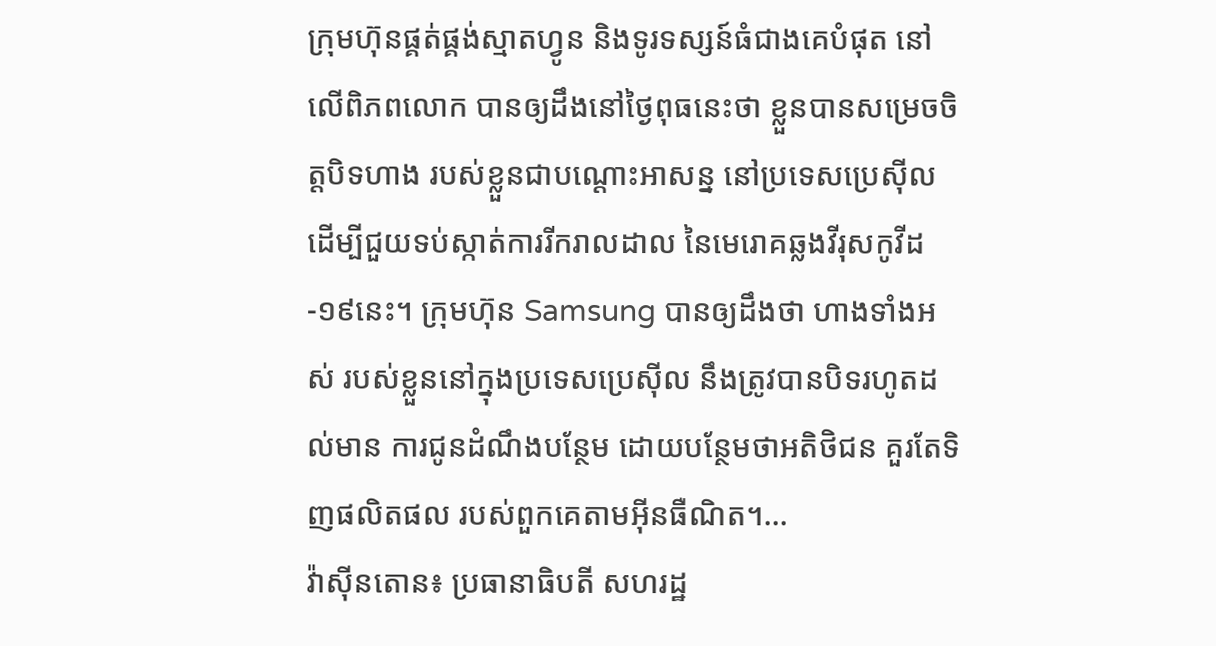ក្រុមហ៊ុនផ្គត់ផ្គង់ស្មាតហ្វូន និងទូរទស្សន៍ធំជាងគេបំផុត នៅលើពិភពលោក បានឲ្យដឹងនៅថ្ងៃពុធនេះថា ខ្លួនបានសម្រេចចិត្ដបិទហាង របស់ខ្លួនជាបណ្តោះអាសន្ន នៅប្រទេសប្រេស៊ីល ដើម្បីជួយទប់ស្កាត់ការរីករាលដាល នៃមេរោគឆ្លងវីរុសកូវីដ-១៩នេះ។ ក្រុមហ៊ុន Samsung បានឲ្យដឹងថា ហាងទាំងអស់ របស់ខ្លួននៅក្នុងប្រទេសប្រេស៊ីល នឹងត្រូវបានបិទរហូតដល់មាន ការជូនដំណឹងបន្ថែម ដោយបន្ថែមថាអតិថិជន គួរតែទិញផលិតផល របស់ពួកគេតាមអ៊ីនធឺណិត។...
វ៉ាស៊ីនតោន៖ ប្រធានាធិបតី សហរដ្ឋ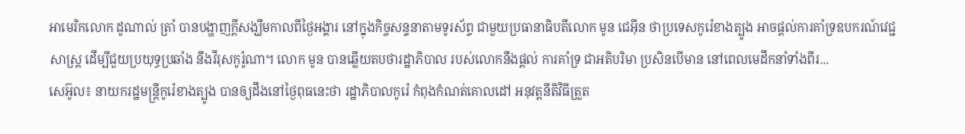អាមេរិកលោក ដូណាល់ ត្រាំ បានបង្ហាញក្តីសង្ឃឹមកាលពីថ្ងៃអង្គារ នៅក្នុងកិច្ចសន្ទនាតាមទូរស័ព្ទ ជាមួយប្រធានាធិបតីលោក មូន ជេអ៊ីន ថាប្រទេសកូរ៉េខាងត្បូង អាចផ្តល់ការគាំទ្រឧបករណ៍វេជ្ជសាស្ត្រ ដើម្បីជួយប្រយុទ្ធប្រឆាំង នឹងវីរុសកូរ៉ូណា។ លោក មូន បានឆ្លើយតបថារដ្ឋាភិបាល របស់លោកនឹងផ្តល់ ការគាំទ្រ ជាអតិបរិមា ប្រសិនបើមាន នៅពេលមេដឹកនាំទាំងពីរ...
សេអ៊ូល៖ នាយករដ្ឋមន្រ្តីកូរ៉េខាងត្បូង បានឲ្យដឹងនៅថ្ងៃពុធនេះថា រដ្ឋាភិបាលកូរ៉េ កំពុងកំណត់គោលដៅ អនុវត្តនីតិវិធីត្រួត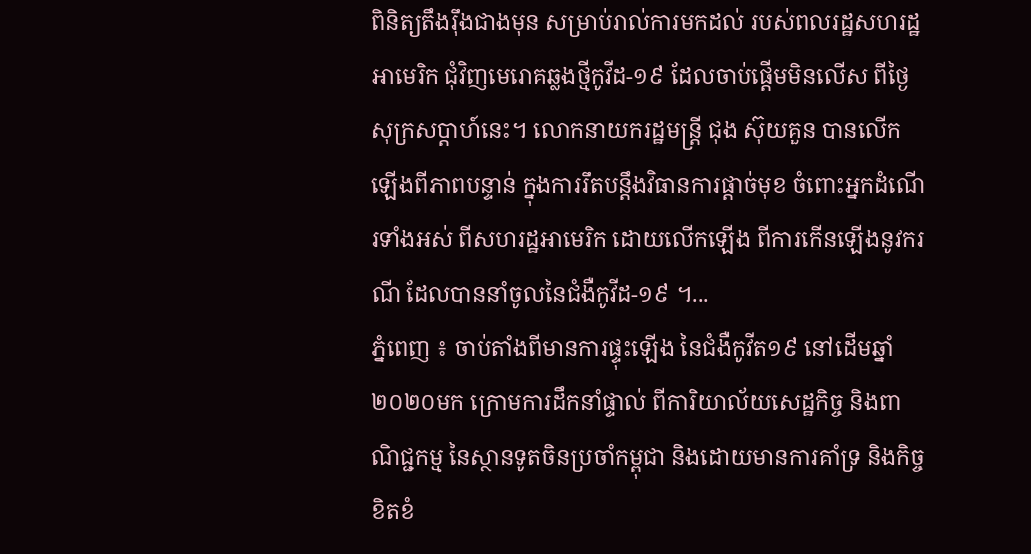ពិនិត្យតឹងរ៉ឹងជាងមុន សម្រាប់រាល់ការមកដល់ របស់ពលរដ្ឋសហរដ្ឋអាមេរិក ជុំវិញមេរោគឆ្លងថ្មីកូវីដ-១៩ ដែលចាប់ផ្តើមមិនលើស ពីថ្ងៃសុក្រសប្ដាហ៍នេះ។ លោកនាយករដ្ឋមន្រ្តី ជុង ស៊ុយគួន បានលើកឡើងពីភាពបន្ទាន់ ក្នុងការរឹតបន្តឹងវិធានការផ្តាច់មុខ ចំពោះអ្នកដំណើរទាំងអស់ ពីសហរដ្ឋអាមេរិក ដោយលើកឡើង ពីការកើនឡើងនូវករណី ដែលបាននាំចូលនៃជំងឺកូវីដ-១៩ ។...
ភ្នំពេញ ៖ ចាប់តាំងពីមានការផ្ទុះឡើង នៃជំងឺកូវីត១៩ នៅដើមឆ្នាំ២០២០មក ក្រោមការដឹកនាំផ្ទាល់ ពីការិយាល័យសេដ្ឋកិច្ច និងពាណិជ្ជកម្ម នៃស្ថានទូតចិនប្រចាំកម្ពុជា និងដោយមានការគាំទ្រ និងកិច្ចខិតខំ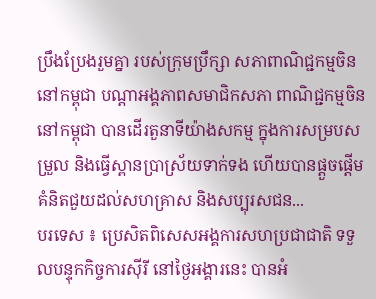ប្រឹងប្រែងរួមគ្នា របស់ក្រុមប្រឹក្សា សភាពាណិជ្ជកម្មចិន នៅកម្ពុជា បណ្តាអង្គភាពសមាជិកសភា ពាណិជ្ជកម្មចិននៅកម្ពុជា បានដើរតួនាទីយ៉ាងសកម្ម ក្នុងការសម្របសម្រួល និងធ្វើស្ពានប្រាស្រ័យទាក់ទង ហើយបានផ្តួចផ្តើម គំនិតជួយដល់សហគ្រាស និងសប្បុរសជន...
បរទេស ៖ ប្រេសិតពិសេសអង្គការសហប្រជាជាតិ ទទួលបន្ទុកកិច្ចការស៊ីរី នៅថ្ងៃអង្គារនេះ បានអំ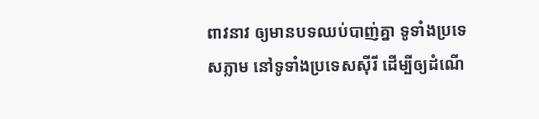ពាវនាវ ឲ្យមានបទឈប់បាញ់គ្នា ទូទាំងប្រទេសភ្លាម នៅទូទាំងប្រទេសស៊ីរី ដើម្បីឲ្យដំណើ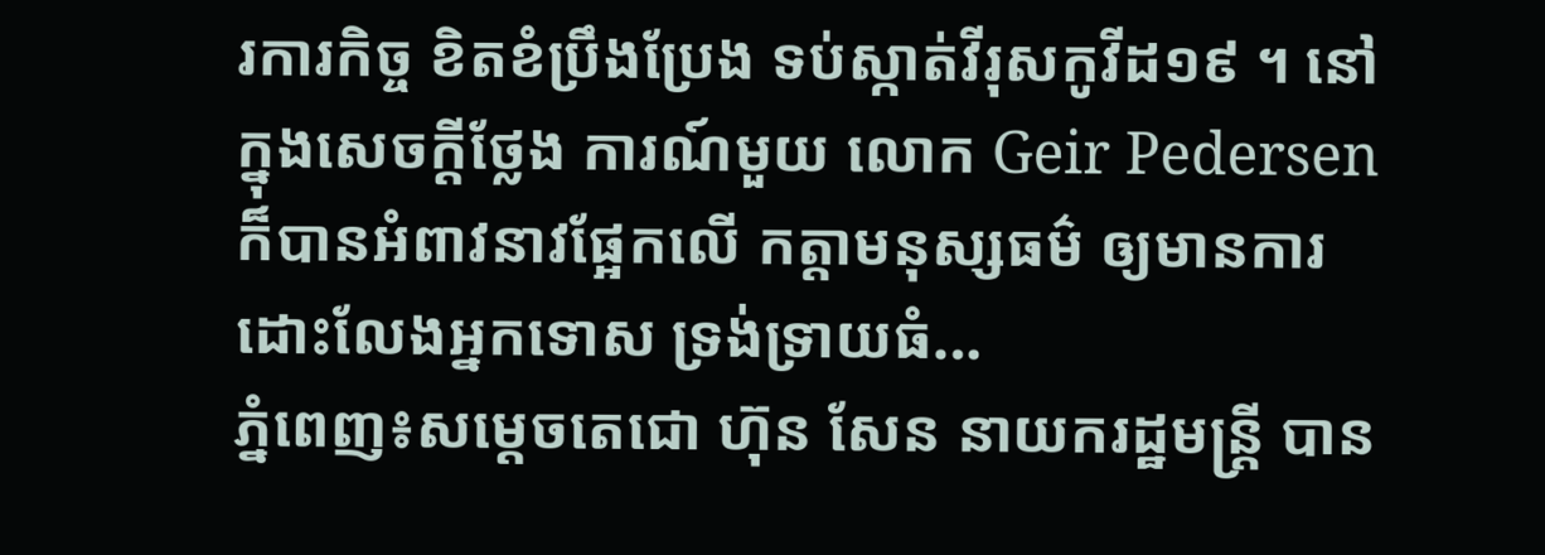រការកិច្ច ខិតខំប្រឹងប្រែង ទប់ស្កាត់វីរុសកូវីដ១៩ ។ នៅក្នុងសេចក្តីថ្លែង ការណ៍មួយ លោក Geir Pedersen ក៏បានអំពាវនាវផ្អែកលើ កត្តាមនុស្សធម៌ ឲ្យមានការដោះលែងអ្នកទោស ទ្រង់ទ្រាយធំ...
ភ្នំពេញ៖សម្តេចតេជោ ហ៊ុន សែន នាយករដ្ឋមន្ត្រី បាន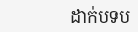ដាក់បទប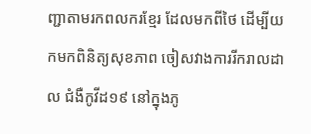ញ្ជាតាមរកពលករខ្មែរ ដែលមកពីថៃ ដើម្បីយកមកពិនិត្យសុខភាព ចៀសវាងការរីករាលដាល ជំងឺកូវីដ១៩ នៅក្នុងភូ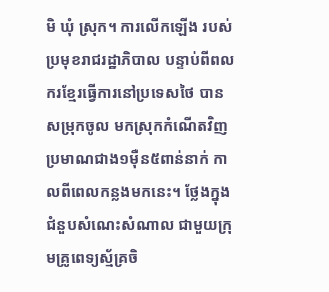មិ ឃុំ ស្រុក។ ការលើកឡើង របស់ប្រមុខរាជរដ្ឋាភិបាល បន្ទាប់ពីពលករខ្មែរធ្វើការនៅប្រទេសថៃ បានសម្រុកចូល មកស្រុកកំណើតវិញ ប្រមាណជាង១ម៉ឺន៥ពាន់នាក់ កាលពីពេលកន្លងមកនេះ។ ថ្លែងក្នុងជំនួបសំណេះសំណាល ជាមួយក្រុមគ្រូពេទ្យស្ម័គ្រចិ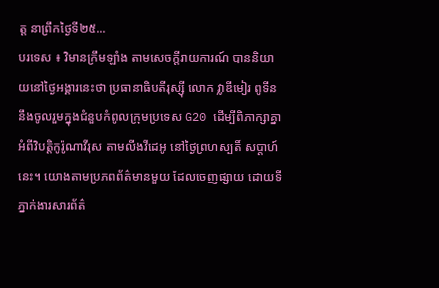ត្ត នាព្រឹកថ្ងៃទី២៥...
បរទេស ៖ វិមានក្រឹមឡាំង តាមសេចក្តីរាយការណ៍ បាននិយាយនៅថ្ងៃអង្គារនេះថា ប្រធានាធិបតីរុស្ស៊ី លោក វ្លាឌីមៀរ ពូទីន នឹងចូលរួមក្នុងជំនួបកំពូលក្រុមប្រទេស G20 ដើម្បីពិភាក្សាគ្នា អំពីវិបត្តិកូរ៉ូណាវីរុស តាមលីងវីដេអូ នៅថ្ងៃព្រហស្បតិ៍ សប្ដាហ៍នេះ។ យោងតាមប្រភពព័ត៌មានមួយ ដែលចេញផ្សាយ ដោយទីភ្នាក់ងារសារព័ត៌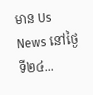មាន Us News នៅថ្ងៃទី២៤...